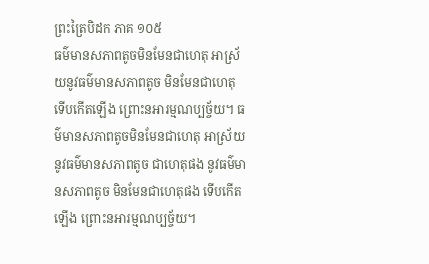ព្រះត្រៃបិដក ភាគ ១០៥
ធម៌មានសភាពតូចមិនមែនជាហេតុ អាស្រ័យនូវធម៌មានសភាពតូច មិនមែនជាហេតុ ទើបកើតឡើង ព្រោះនអារម្មណប្បច្ច័យ។ ធម៌មានសភាពតូចមិនមែនជាហេតុ អាស្រ័យនូវធម៌មានសភាពតូច ជាហេតុផង នូវធម៌មានសភាពតូច មិនមែនជាហេតុផង ទើបកើតឡើង ព្រោះនអារម្មណប្បច្ច័យ។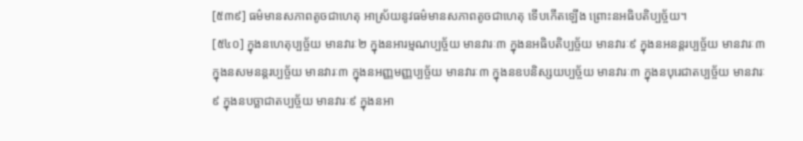[៥៣៩] ធម៌មានសភាពតូចជាហេតុ អាស្រ័យនូវធម៌មានសភាពតូចជាហេតុ ទើបកើតឡើង ព្រោះនអធិបតិប្បច្ច័យ។
[៥៤០] ក្នុងនហេតុប្បច្ច័យ មានវារៈ២ ក្នុងនអារម្មណប្បច្ច័យ មានវារៈ៣ ក្នុងនអធិបតិប្បច្ច័យ មានវារៈ៩ ក្នុងនអនន្តរប្បច្ច័យ មានវារៈ៣ ក្នុងនសមនន្តរប្បច្ច័យ មានវារៈ៣ ក្នុងនអញ្ញមញ្ញប្បច្ច័យ មានវារៈ៣ ក្នុងនឧបនិស្សយប្បច្ច័យ មានវារៈ៣ ក្នុងនបុរេជាតប្បច្ច័យ មានវារៈ៩ ក្នុងនបច្ឆាជាតប្បច្ច័យ មានវារៈ៩ ក្នុងនអា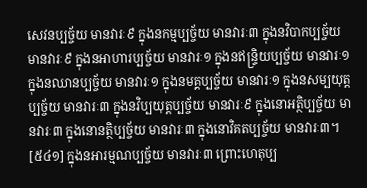សេវនប្បច្ច័យ មានវារៈ៩ ក្នុងនកម្មប្បច្ច័យ មានវារៈ៣ ក្នុងនវិបាកប្បច្ច័យ មានវារៈ៩ ក្នុងនអាហារប្បច្ច័យ មានវារៈ១ ក្នុងនឥន្ទ្រិយប្បច្ច័យ មានវារៈ១ ក្នុងនឈានប្បច្ច័យ មានវារៈ១ ក្នុងនមគ្គប្បច្ច័យ មានវារៈ១ ក្នុងនសម្បយុត្តប្បច្ច័យ មានវារៈ៣ ក្នុងនវិប្បយុត្តប្បច្ច័យ មានវារៈ៩ ក្នុងនោអត្ថិប្បច្ច័យ មានវារៈ៣ ក្នុងនោនត្ថិប្បច្ច័យ មានវារៈ៣ ក្នុងនោវិគតប្បច្ច័យ មានវារៈ៣។
[៥៤១] ក្នុងនអារម្មណប្បច្ច័យ មានវារៈ៣ ព្រោះហេតុប្ប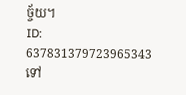ច្ច័យ។
ID: 637831379723965343
ទៅ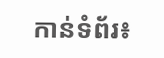កាន់ទំព័រ៖